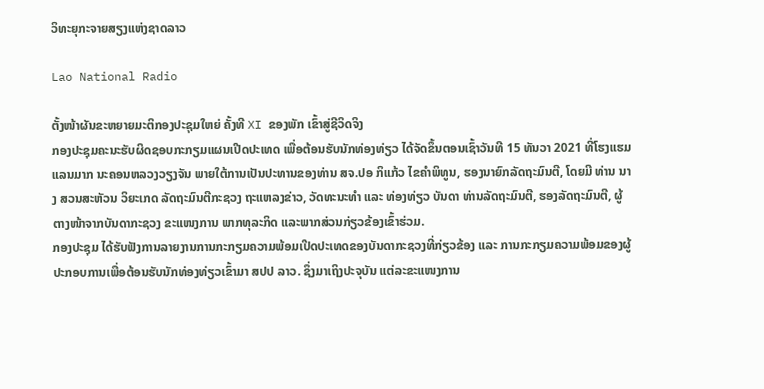ວິທະຍຸກະຈາຍສຽງແຫ່ງຊາດລາວ

Lao National Radio

ຕັ້ງໜ້າຜັນຂະຫຍາຍມະຕິກອງປະຊຸມໃຫຍ່ ຄັ້ງທີ XI ຂອງພັກ ເຂົ້າສູ່ຊີວິດຈິງ
ກອງປະຊຸມຄະນະຮັບຜິດຊອບກະກຽມແຜນເປີດປະເທດ ເພື່ອຕ້ອນຮັບນັກທ່ອງທ່ຽວ ໄດ້ຈັດຂຶ້ນຕອນເຊົ້າວັນທີ 15 ທັນວາ 2021 ທີ່ໂຮງແຮມແລນມາກ ນະຄອນຫລວງວຽງຈັນ ພາຍໃຕ້ການເປັນປະທານຂອງທ່ານ ສຈ.ປອ ກິແກ້ວ ໄຂຄຳພິທູນ, ຮອງນາຍົກລັດຖະມົນຕີ, ໂດຍມີ ທ່ານ ນາງ ສວນສະຫັວນ ວິຍະເກດ ລັດຖະມົນຕີກະຊວງ ຖະແຫລງຂ່າວ, ວັດທະນະທຳ ແລະ ທ່ອງທ່ຽວ ບັນດາ ທ່ານລັດຖະມົນຕີ, ຮອງລັດຖະມົນຕີ, ຜູ້ຕາງໜ້າຈາກບັນດາກະຊວງ ຂະແໜງການ ພາກທຸລະກິດ ແລະພາກສ່ວນກ່ຽວຂ້ອງເຂົ້າຮ່ວມ.
ກອງປະຊຸມ ໄດ້ຮັບຟັງການລາຍງານການກະກຽມຄວາມພ້ອມເປີດປະເທດຂອງບັນດາກະຊວງທີ່ກ່ຽວຂ້ອງ ແລະ ການກະກຽມຄວາມພ້ອມຂອງຜູ້ປະກອບການເພື່ອຕ້ອນຮັບນັກທ່ອງທ່ຽວເຂົ້າມາ ສປປ ລາວ. ຊຶ່ງມາເຖິງປະຈຸບັນ ແຕ່ລະຂະແໜງການ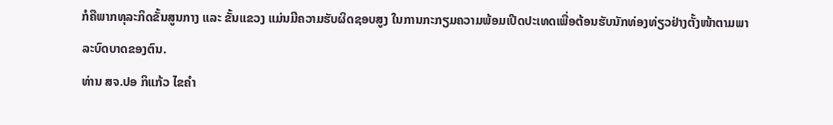ກໍຄືພາກທຸລະກິດຂັ້ນສູນກາງ ແລະ ຂັ້ນແຂວງ ແມ່ນມີຄວາມຮັບຜິດຊອບສູງ ໃນການກະກຽມຄວາມພ້ອມເປີດປະເທດເພື່ອຕ້ອນຮັບນັກທ່ອງທ່ຽວຢ່າງຕັ້ງໜ້າຕາມພາລະບົດບາດຂອງຕົນ.
ທ່ານ ສຈ.ປອ ກິແກ້ວ ໄຂຄຳ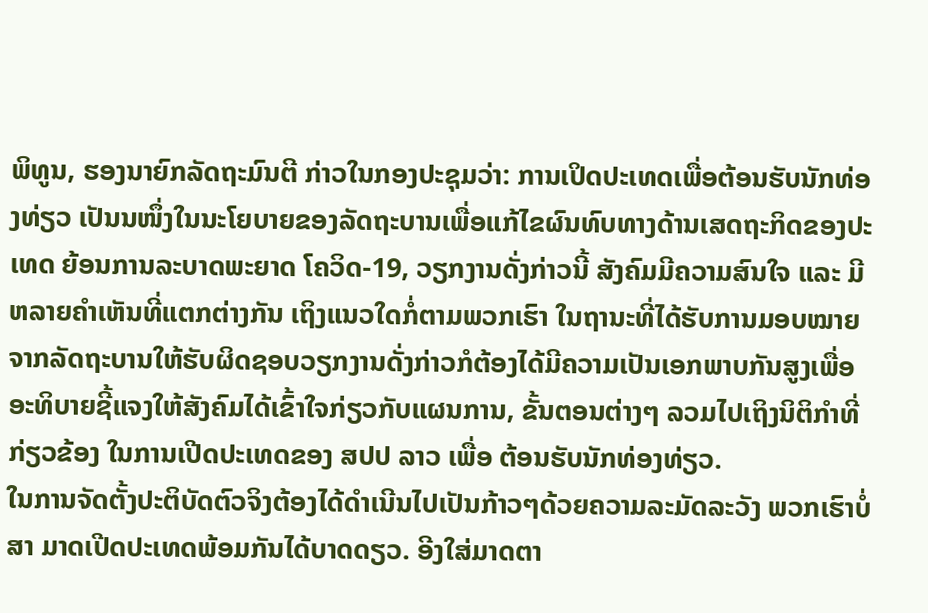ພິທູນ, ຮອງນາຍົກລັດຖະມົນຕີ ກ່າວໃນກອງປະຊຸມວ່າ: ການເປິດປະເທດເພື່ອຕ້ອນຮັບນັກທ່ອງທ່ຽວ ເປັນນໜຶ່ງໃນນະໂຍບາຍຂອງລັດຖະບານເພື່ອແກ້ໄຂຜົນທົບທາງດ້ານເສດຖະກິດຂອງປະເທດ ຍ້ອນການລະບາດພະຍາດ ໂຄວິດ-19, ວຽກງານດັ່ງກ່າວນີ້ ສັງຄົມມີຄວາມສົນໃຈ ແລະ ມີຫລາຍຄໍາເຫັນທີ່ແຕກຕ່າງກັນ ເຖິງແນວໃດກໍ່ຕາມພວກເຮົາ ໃນຖານະທີ່ໄດ້ຮັບການມອບໝາຍຈາກລັດຖະບານໃຫ້ຮັບຜິດຊອບວຽກງານດັ່ງກ່າວກໍຕ້ອງໄດ້ມີຄວາມເປັນເອກພາບກັນສູງເພື່ອອະທິບາຍຊີ້ແຈງໃຫ້ສັງຄົມໄດ້ເຂົ້າໃຈກ່ຽວກັບແຜນການ, ຂັ້ນຕອນຕ່າງໆ ລວມໄປເຖິງນິຕິກຳທີ່ກ່ຽວຂ້ອງ ໃນການເປີດປະເທດຂອງ ສປປ ລາວ ເພື່ອ ຕ້ອນຮັບນັກທ່ອງທ່ຽວ.
ໃນການຈັດຕັ້ງປະຕິບັດຕົວຈິງຕ້ອງໄດ້ດຳເນີນໄປເປັນກ້າວໆດ້ວຍຄວາມລະມັດລະວັງ ພວກເຮົາບໍ່ສາ ມາດເປີດປະເທດພ້ອມກັນໄດ້ບາດດຽວ. ອີງໃສ່ມາດຕາ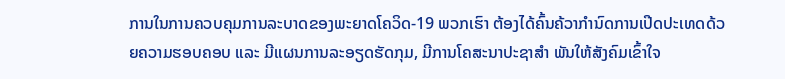ການໃນການຄວບຄຸມການລະບາດຂອງພະຍາດໂຄວິດ-19 ພວກເຮົາ ຕ້ອງໄດ້ຄົ້ນຄ້ວາກໍານົດການເປີດປະເທດດ້ວຍຄວາມຮອບຄອບ ແລະ ມີແຜນການລະອຽດຮັດກຸມ, ມີການໂຄສະນາປະຊາສໍາ ພັນໃຫ້ສັງຄົມເຂົ້າໃຈ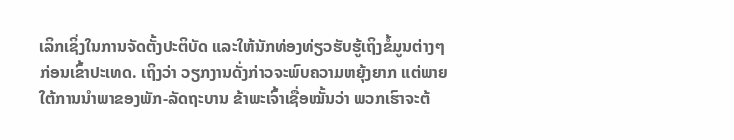ເລິກເຊິ່ງໃນການຈັດຕັ້ງປະຕິບັດ ແລະໃຫ້ນັກທ່ອງທ່ຽວຮັບຮູ້ເຖິງຂໍ້ມູນຕ່າງໆກ່ອນເຂົ້າປະເທດ. ເຖິງວ່າ ວຽກງານດັ່ງກ່າວຈະພົບຄວາມຫຍຸ້ງຍາກ ແຕ່ພາຍໃຕ້ການນໍາພາຂອງພັກ-ລັດຖະບານ ຂ້າພະເຈົ້າເຊື່ອໝັ້ນວ່າ ພວກເຮົາຈະຕ້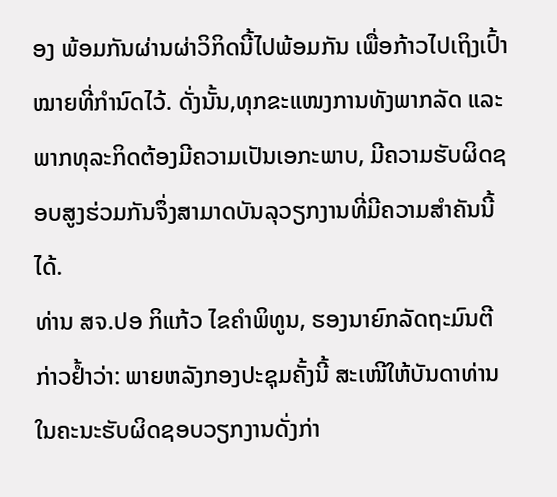ອງ ພ້ອມກັນຜ່ານຜ່າວິກິດນີ້ໄປພ້ອມກັນ ເພື່ອກ້າວໄປເຖິງເປົ້າໝາຍທີ່ກໍານົດໄວ້. ດັ່ງນັ້ນ,ທຸກຂະແໜງການທັງພາກລັດ ແລະ ພາກທຸລະກິດຕ້ອງມີຄວາມເປັນເອກະພາບ, ມີຄວາມຮັບຜິດຊອບສູງຮ່ວມກັນຈຶ່ງສາມາດບັນລຸວຽກງານທີ່ມີຄວາມສຳຄັນນີ້ໄດ້.
ທ່ານ ສຈ.ປອ ກິແກ້ວ ໄຂຄຳພິທູນ, ຮອງນາຍົກລັດຖະມົນຕີ ກ່າວຢໍ້າວ່າ: ພາຍຫລັງກອງປະຊຸມຄັ້ງນີ້ ສະເໜີໃຫ້ບັນດາທ່ານໃນຄະນະຮັບຜິດຊອບວຽກງານດັ່ງກ່າ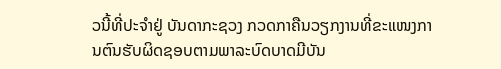ວນີ້ທີ່ປະຈຳຢູ່ ບັນດາກະຊວງ ກວດກາຄືນວຽກງານທີ່ຂະແໜງການຕົນຮັບຜິດຊອບຕາມພາລະບົດບາດມີບັນ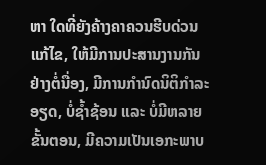ຫາ ໃດທີ່ຍັງຄ້າງຄາຄວນຮີບດ່ວນແກ້ໄຂ, ໃຫ້ມີການປະສານງານກັນຢ່າງຕໍ່ນື່ອງ, ມີການກຳນົດນິຕິກໍາລະອຽດ, ບໍ່ຊ້ຳຊ້ອນ ແລະ ບໍ່ມີຫລາຍຂັ້ນຕອນ, ມີຄວາມເປັນເອກະພາບ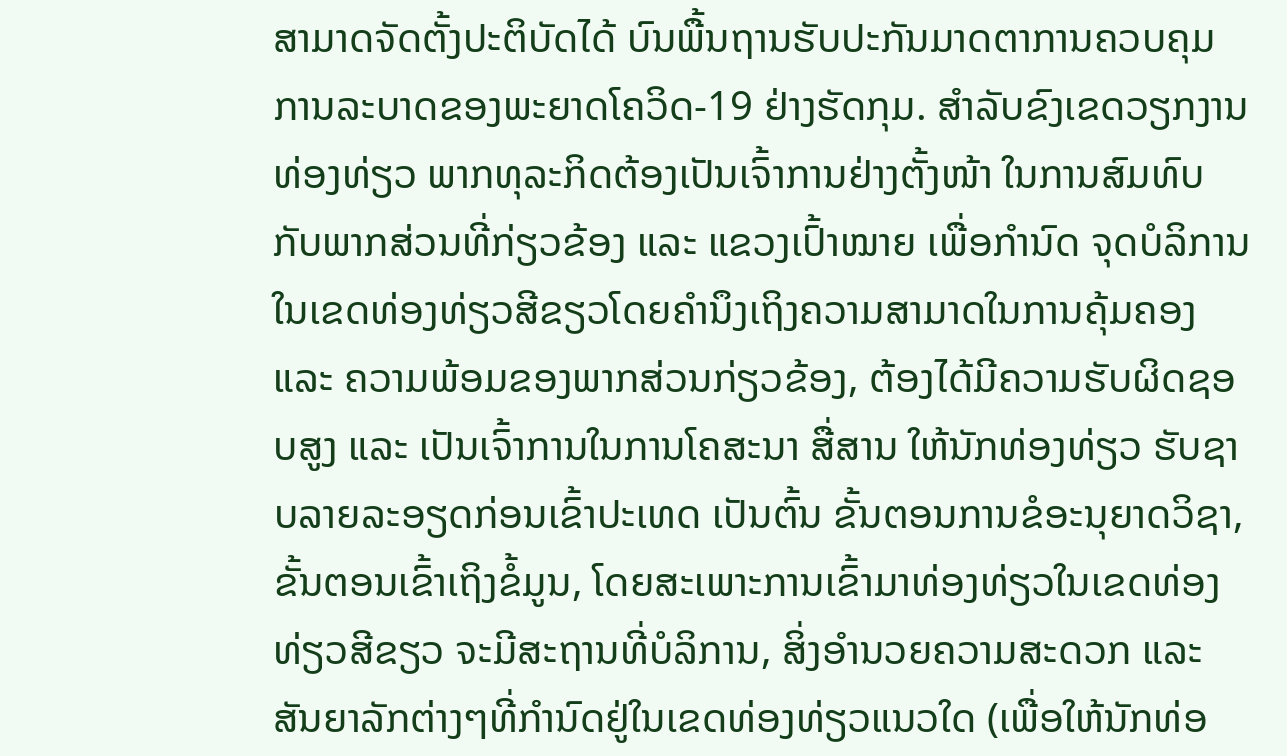ສາມາດຈັດຕັ້ງປະຕິບັດໄດ້ ບົນພື້ນຖານຮັບປະກັນມາດຕາການຄວບຄຸມການລະບາດຂອງພະຍາດໂຄວິດ-19 ຢ່າງຮັດກຸມ. ສໍາລັບຂົງເຂດວຽກງານທ່ອງທ່ຽວ ພາກທຸລະກິດຕ້ອງເປັນເຈົ້າການຢ່າງຕັ້ງໜ້າ ໃນການສົມທົບກັບພາກສ່ວນທີ່ກ່ຽວຂ້ອງ ແລະ ແຂວງເປົ້າໝາຍ ເພື່ອກໍານົດ ຈຸດບໍລິການໃນເຂດທ່ອງທ່ຽວສີຂຽວໂດຍຄຳນຶງເຖິງຄວາມສາມາດໃນການຄຸ້ມຄອງ ແລະ ຄວາມພ້ອມຂອງພາກສ່ວນກ່ຽວຂ້ອງ, ຕ້ອງໄດ້ມີຄວາມຮັບຜິດຊອບສູງ ແລະ ເປັນເຈົ້າການໃນການໂຄສະນາ ສື່ສານ ໃຫ້ນັກທ່ອງທ່ຽວ ຮັບຊາບລາຍລະອຽດກ່ອນເຂົ້າປະເທດ ເປັນຕົ້ນ ຂັ້ນຕອນການຂໍອະນຸຍາດວິຊາ, ຂັ້ນຕອນເຂົ້າເຖິງຂໍ້ມູນ, ໂດຍສະເພາະການເຂົ້າມາທ່ອງທ່ຽວໃນເຂດທ່ອງທ່ຽວສີຂຽວ ຈະມີສະຖານທີ່ບໍລິການ, ສິ່ງອຳນວຍຄວາມສະດວກ ແລະ ສັນຍາລັກຕ່າງໆທີ່ກໍານົດຢູ່ໃນເຂດທ່ອງທ່ຽວແນວໃດ (ເພື່ອໃຫ້ນັກທ່ອ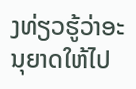ງທ່ຽວຮູ້ວ່າອະນຸຍາດໃຫ້ໄປ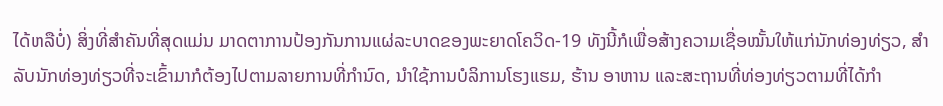ໄດ້ຫລືບໍ່) ສິ່ງທີ່ສໍາຄັນທີ່ສຸດແມ່ນ ມາດຕາການປ້ອງກັນການແຜ່ລະບາດຂອງພະຍາດໂຄວິດ-19 ທັງນີ້ກໍເພື່ອສ້າງຄວາມເຊື່ອໝັ້ນໃຫ້ແກ່ນັກທ່ອງທ່ຽວ, ສໍາລັບນັກທ່ອງທ່ຽວທີ່ຈະເຂົ້າມາກໍຕ້ອງໄປຕາມລາຍການທີ່ກໍານົດ, ນຳໃຊ້ການບໍລິການໂຮງແຮມ, ຮ້ານ ອາຫານ ແລະສະຖານທີ່ທ່ອງທ່ຽວຕາມທີ່ໄດ້ກຳ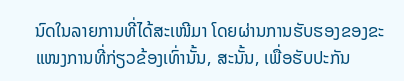ນົດໃນລາຍການທີ່ໄດ້ສະເໜີມາ ໂດຍຜ່ານການຮັບຮອງຂອງຂະແໜງການທີ່ກ່ຽວຂ້ອງເທົ່ານັ້ນ, ສະນັ້ນ, ເພື່ອຮັບປະກັນ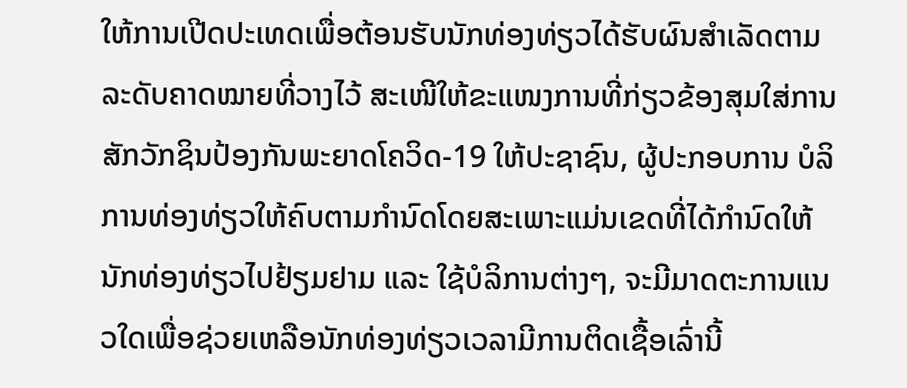ໃຫ້ການເປີດປະເທດເພື່ອຕ້ອນຮັບນັກທ່ອງທ່ຽວໄດ້ຮັບຜົນສຳເລັດຕາມລະດັບຄາດໝາຍທີ່ວາງໄວ້ ສະເໜີໃຫ້ຂະແໜງການທີ່ກ່ຽວຂ້ອງສຸມໃສ່ການສັກວັກຊິນປ້ອງກັນພະຍາດໂຄວິດ-19 ໃຫ້ປະຊາຊົນ, ຜູ້ປະກອບການ ບໍລິການທ່ອງທ່ຽວໃຫ້ຄົບຕາມກໍານົດໂດຍສະເພາະແມ່ນເຂດທີ່ໄດ້ກຳນົດໃຫ້ນັກທ່ອງທ່ຽວໄປຢ້ຽມຢາມ ແລະ ໃຊ້ບໍລິການຕ່າງໆ, ຈະມີມາດຕະການແນວໃດເພື່ອຊ່ວຍເຫລືອນັກທ່ອງທ່ຽວເວລາມີການຕິດເຊື້ອເລົ່ານີ້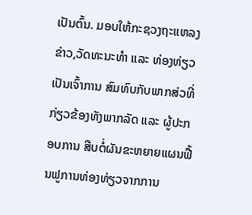ເປັນຕົ້ນ. ມອບໃຫ້ກະຊວງຖະແຫລງຂ່າວ,ວັດທະນະທໍາ ແລະ ທ່ອງທ່ຽວເປັນເຈົ້າການ ສົມທົບກັບພາກສ່ວທີ່ກ່ຽວຂ້ອງທັງພາກລັດ ແລະ ຜູ້ປະກອບການ ສືບຕໍ່ຜັນຂະຫຍາຍແຜນຟື້ນຟູການທ່ອງທ່ຽວຈາກການ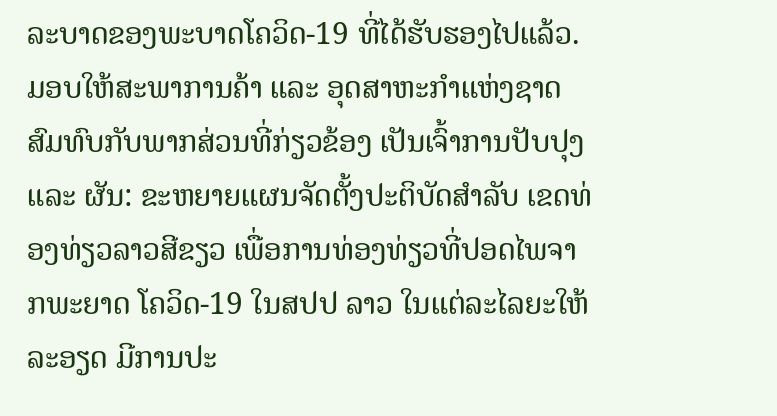ລະບາດຂອງພະບາດໂຄວິດ-19 ທີ່ໄດ້ຮັບຮອງໄປແລ້ວ. ມອບໃຫ້ສະພາການຄ້າ ແລະ ອຸດສາຫະກໍາແຫ່ງຊາດສົມທົບກັບພາກສ່ວນທີ່ກ່ຽວຂ້ອງ ເປັນເຈົ້າການປັບປຸງ ແລະ ຜັນ: ຂະຫຍາຍແຜນຈັດຕັ້ງປະຕິບັດສຳລັບ ເຂດທ່ອງທ່ຽວລາວສີຂຽວ ເພື່ອການທ່ອງທ່ຽວທີ່ປອດໄພຈາກພະຍາດ ໂຄວິດ-19 ໃນສປປ ລາວ ໃນແຕ່ລະໄລຍະໃຫ້ລະອຽດ ມີການປະ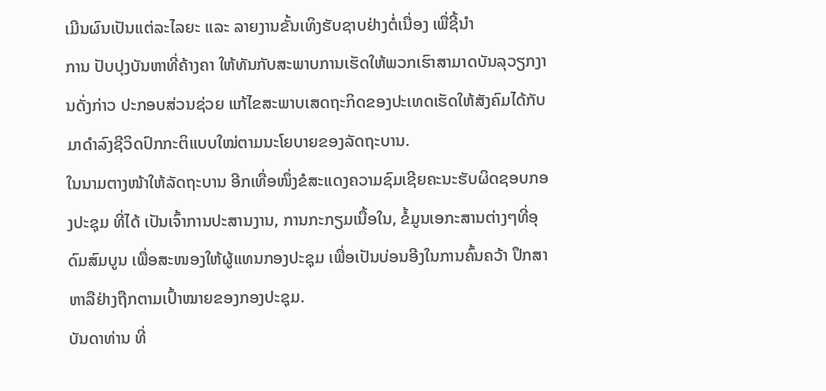ເມີນຜົນເປັນແຕ່ລະໄລຍະ ແລະ ລາຍງານຂັ້ນເທິງຮັບຊາບຢ່າງຕໍ່ເນື່ອງ ເພື່ຊີ້ນໍາ
ການ ປັບປຸງບັນຫາທີ່ຄ້າງຄາ ໃຫ້ທັນກັບສະພາບການເຮັດໃຫ້ພວກເຮົາສາມາດບັນລຸວຽກງານດັ່ງກ່າວ ປະກອບສ່ວນຊ່ວຍ ແກ້ໄຂສະພາບເສດຖະກິດຂອງປະເທດເຮັດໃຫ້ສັງຄົມໄດ້ກັບມາດຳລົງຊີວິດປົກກະຕິແບບໃໝ່ຕາມນະໂຍບາຍຂອງລັດຖະບານ.
ໃນນາມຕາງໜ້າໃຫ້ລັດຖະບານ ອີກເທື່ອໜຶ່ງຂໍສະແດງຄວາມຊົມເຊີຍຄະນະຮັບຜິດຊອບກອງປະຊຸມ ທີ່ໄດ້ ເປັນເຈົ້າການປະສານງານ, ການກະກຽມເນື້ອໃນ, ຂໍ້ມູນເອກະສານຕ່າງໆທີ່ອຸດົມສົມບູນ ເພື່ອສະໜອງໃຫ້ຜູ້ແທນກອງປະຊຸມ ເພື່ອເປັນບ່ອນອີງໃນການຄົ້ນຄວ້າ ປຶກສາຫາລືຢ່າງຖືກຕາມເປົ້າໝາຍຂອງກອງປະຊຸມ.
ບັນດາທ່ານ ທີ່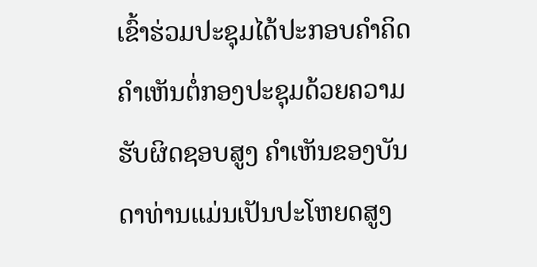ເຂົ້າຮ່ວມປະຊຸມໄດ້ປະກອບຄໍາຄິດຄໍາເຫັນຕໍ່ກອງປະຊຸມດ້ວຍຄວາມຮັບຜິດຊອບສູງ ຄໍາເຫັນຂອງບັນດາທ່ານແມ່ນເປັນປະໂຫຍດສູງ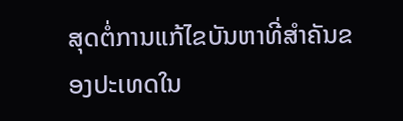ສຸດຕໍ່ການແກ້ໄຂບັນຫາທີ່ສໍາຄັນຂອງປະເທດໃນ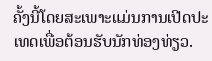ຄັ້ງນີ້ໂດຍສະເພາະແມ່ນການເປີດປະເທດເພື່ອຕ້ອນຮັບນັກທ່ອງທ່ຽວ.